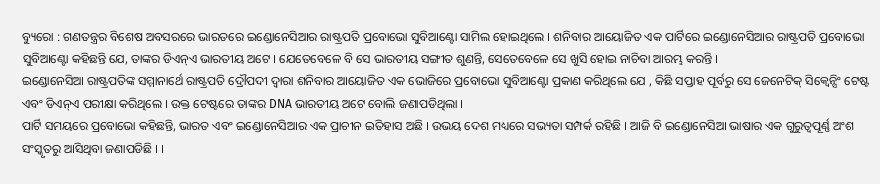ବ୍ୟୁରୋ : ଗଣତନ୍ତ୍ରର ବିଶେଷ ଅବସରରେ ଭାରତରେ ଇଣ୍ଡୋନେସିଆର ରାଷ୍ଟ୍ରପତି ପ୍ରବୋଭୋ ସୁବିଆଣ୍ଟୋ ସାମିଲ ହୋଇଥିଲେ । ଶନିବାର ଆୟୋଜିତ ଏକ ପାର୍ଟିରେ ଇଣ୍ଡୋନେସିଆର ରାଷ୍ଟ୍ରପତି ପ୍ରବୋଭୋ ସୁବିଆଣ୍ଟୋ କହିଛନ୍ତି ଯେ, ତାଙ୍କର ଡିଏନ୍ଏ ଭାରତୀୟ ଅଟେ । ଯେତେବେଳେ ବି ସେ ଭାରତୀୟ ସଙ୍ଗୀତ ଶୁଣନ୍ତି, ସେତେବେଳେ ସେ ଖୁସି ହୋଇ ନାଚିବା ଆରମ୍ଭ କରନ୍ତି ।
ଇଣ୍ଡୋନେସିଆ ରାଷ୍ଟ୍ରପତିଙ୍କ ସମ୍ମାନାର୍ଥେ ରାଷ୍ଟ୍ରପତି ଦ୍ରୌପଦୀ ଦ୍ବାରା ଶନିବାର ଆୟୋଜିତ ଏକ ଭୋଜିରେ ପ୍ରବୋଭୋ ସୁବିଆଣ୍ଟୋ ପ୍ରକାଣ କରିଥିଲେ ଯେ , କିଛି ସପ୍ତାହ ପୂର୍ବରୁ ସେ ଜେନେଟିକ୍ ସିକ୍ୱେନ୍ସିଂ ଟେଷ୍ଟ ଏବଂ ଡିଏନ୍ଏ ପରୀକ୍ଷା କରିଥିଲେ । ଉକ୍ତ ଟେଷ୍ଟରେ ତାଙ୍କର DNA ଭାରତୀୟ ଅଟେ ବୋଲି ଜଣାପଡିଥିଲା ।
ପାର୍ଟି ସମୟରେ ପ୍ରବୋଭୋ କହିଛନ୍ତି, ଭାରତ ଏବଂ ଇଣ୍ଡୋନେସିଆର ଏକ ପ୍ରାଚୀନ ଇତିହାସ ଅଛି । ଉଭୟ ଦେଶ ମଧ୍ୟରେ ସଭ୍ୟତା ସମ୍ପର୍କ ରହିଛି । ଆଜି ବି ଇଣ୍ଡୋନେସିଆ ଭାଷାର ଏକ ଗୁରୁତ୍ୱପୂର୍ଣ୍ଣ ଅଂଶ ସଂସ୍କୃତରୁ ଆସିଥିବା ଜଣାପଡିଛି । ।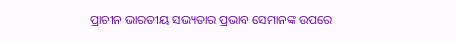ପ୍ରାଚୀନ ଭାରତୀୟ ସଭ୍ୟତାର ପ୍ରଭାବ ସେମାନଙ୍କ ଉପରେ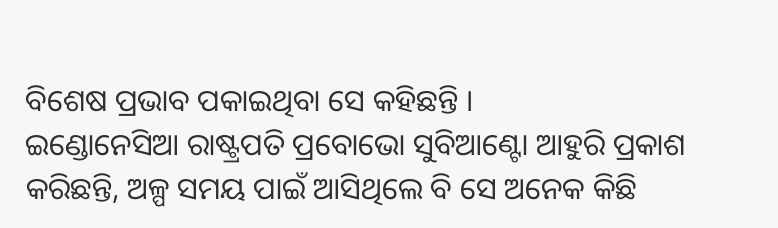ବିଶେଷ ପ୍ରଭାବ ପକାଇଥିବା ସେ କହିଛନ୍ତି ।
ଇଣ୍ଡୋନେସିଆ ରାଷ୍ଟ୍ରପତି ପ୍ରବୋଭୋ ସୁବିଆଣ୍ଟୋ ଆହୁରି ପ୍ରକାଶ କରିଛନ୍ତି, ଅଳ୍ପ ସମୟ ପାଇଁ ଆସିଥିଲେ ବି ସେ ଅନେକ କିଛି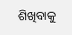ଶିଖିବାକୁ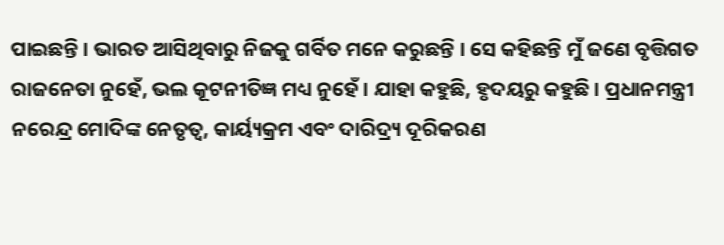ପାଇଛନ୍ତି । ଭାରତ ଆସିଥିବାରୁ ନିଜକୁ ଗର୍ବିତ ମନେ କରୁଛନ୍ତି । ସେ କହିଛନ୍ତି ମୁଁ ଜଣେ ବୃତ୍ତିଗତ ରାଜନେତା ନୁହେଁ, ଭଲ କୂଟନୀତିଜ୍ଞ ମଧ୍ୟ ନୁହେଁ । ଯାହା କହୁଛି, ହୃଦୟରୁ କହୁଛି । ପ୍ରଧାନମନ୍ତ୍ରୀ ନରେନ୍ଦ୍ର ମୋଦିଙ୍କ ନେତୃତ୍ୱ, କାର୍ୟ୍ୟକ୍ରମ ଏବଂ ଦାରିଦ୍ର୍ୟ ଦୂରିକରଣ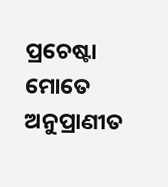ପ୍ରଚେଷ୍ଟା ମୋତେ ଅନୁପ୍ରାଣୀତ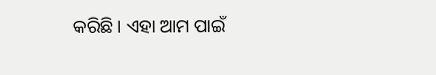କରିଛି । ଏହା ଆମ ପାଇଁ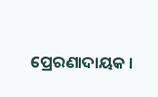ପ୍ରେରଣାଦାୟକ ।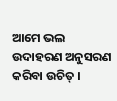ଆମେ ଭଲ ଉଦାହରଣ ଅନୁସରଣ କରିବା ଉଚିତ୍ ।